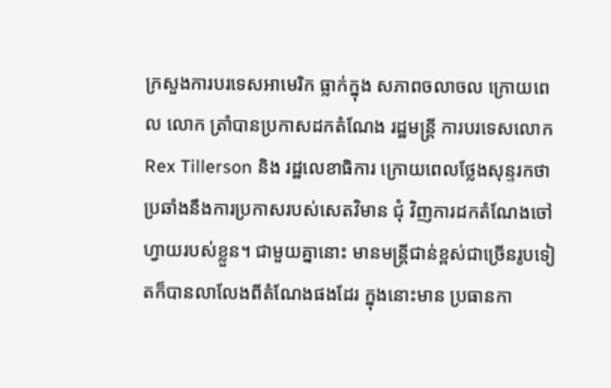ក្រសួងការបរទេសអាមេរិក ធ្លាក់ក្នុង សភាពចលាចល ក្រោយពេល លោក ត្រាំបានប្រកាសដកតំណែង រដ្ឋមន្ត្រី ការបរទេសលោក Rex Tillerson និង រដ្ឋលេខាធិការ ក្រោយពេលថ្លែងសុន្ទរកថា ប្រឆាំងនឹងការប្រកាសរបស់សេតវិមាន ជុំ វិញការដកតំណែងចៅហ្វាយរបស់ខ្លួន។ ជាមួយគ្នានោះ មានមន្ត្រីជាន់ខ្ពស់ជាច្រើនរូបទៀតក៏បានលាលែងពីតំណែងផងដែរ ក្នុងនោះមាន ប្រធានកា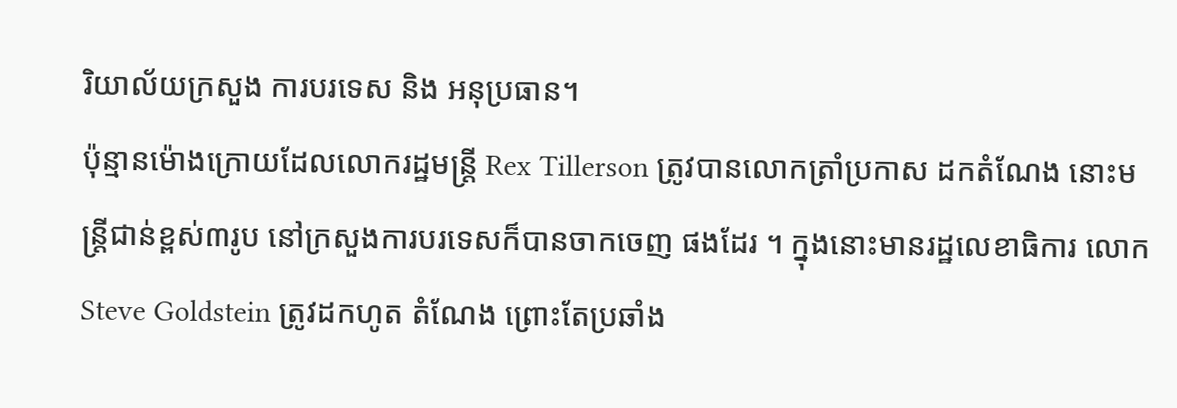រិយាល័យក្រសួង ការបរទេស និង អនុប្រធាន។
ប៉ុន្មានម៉ោងក្រោយដែលលោករដ្ឋមន្ត្រី Rex Tillerson ត្រូវបានលោកត្រាំប្រកាស ដកតំណែង នោះមន្ត្រីជាន់ខ្ពស់៣រូប នៅក្រសួងការបរទេសក៏បានចាកចេញ ផងដែរ ។ ក្នុងនោះមានរដ្ឋលេខាធិការ លោក Steve Goldstein ត្រូវដកហូត តំណែង ព្រោះតែប្រឆាំង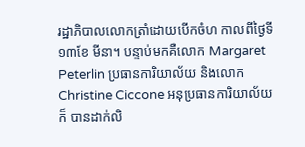រដ្ឋាភិបាលលោកត្រាំដោយបើកចំហ កាលពីថ្ងៃទី ១៣ខែ មីនា។ បន្ទាប់មកគឺលោក Margaret Peterlin ប្រធានការិយាល័យ និងលោក Christine Ciccone អនុប្រធានការិយាល័យ ក៏ បានដាក់លិ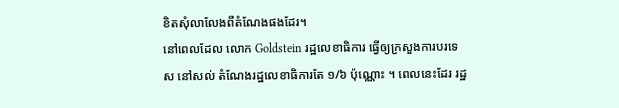ខិតសុំលាលែងពីតំណែងផងដែរ។
នៅពេលដែល លោក Goldstein រដ្ឋលេខាធិការ ធ្វើឲ្យក្រសួងការបរទេស នៅសល់ តំណែងរដ្ឋលេខាធិការតែ ១/៦ ប៉ុណ្ណោះ ។ ពេលនេះដែរ រដ្ឋ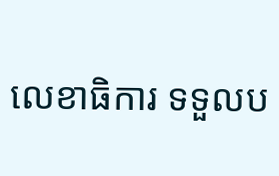លេខាធិការ ទទួលប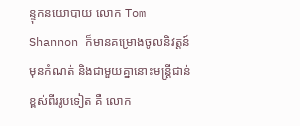ន្ទុកនយោបាយ លោក Tom Shannon ក៏មានគម្រោងចូលនិវត្តន៍ មុនកំណត់ និងជាមួយគ្នានោះមន្ត្រីជាន់ ខ្ពស់ពីររូបទៀត គឺ លោក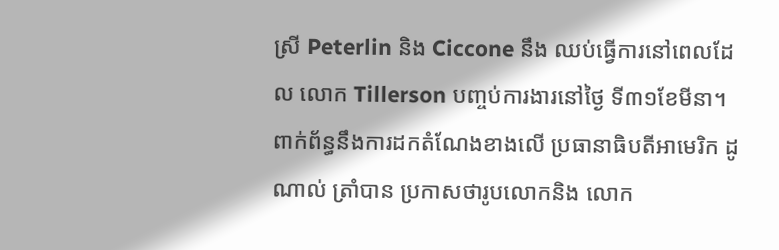ស្រី Peterlin និង Ciccone នឹង ឈប់ធ្វើការនៅពេលដែល លោក Tillerson បញ្ចប់ការងារនៅថ្ងៃ ទី៣១ខែមីនា។
ពាក់ព័ន្ធនឹងការដកតំណែងខាងលើ ប្រធានាធិបតីអាមេរិក ដូណាល់ ត្រាំបាន ប្រកាសថារូបលោកនិង លោក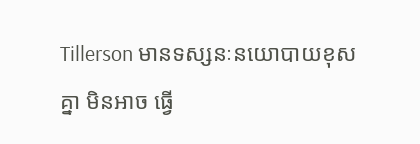Tillerson មានទស្សនៈនយោបាយខុសគ្នា មិនអាច ធ្វើ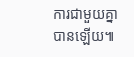ការជាមួយគ្នាបានឡើយ៕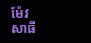ម៉ែវ សាធី